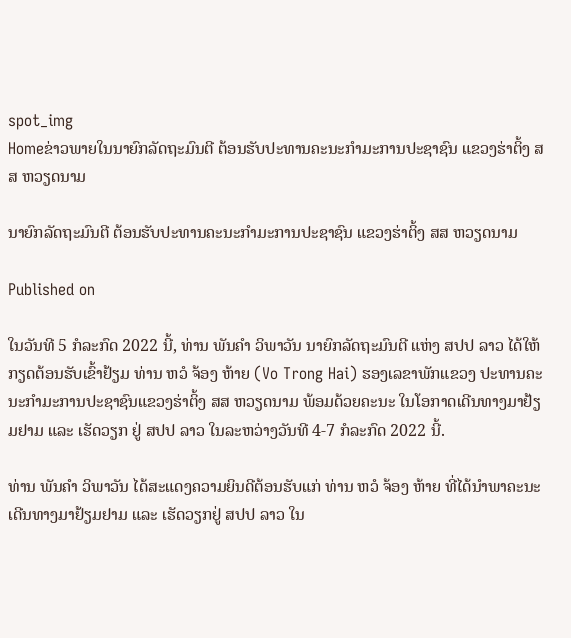spot_img
Homeຂ່າວພາຍໃນນາຍົກລັດຖະມົນຕີ ຕ້ອນຮັບປະທານຄະນະກຳມະການປະຊາຊົນ ແຂວງຮ່າຕິ້ງ ສສ ຫວຽດນາມ

ນາຍົກລັດຖະມົນຕີ ຕ້ອນຮັບປະທານຄະນະກຳມະການປະຊາຊົນ ແຂວງຮ່າຕິ້ງ ສສ ຫວຽດນາມ

Published on

ໃນວັນທີ 5 ກໍລະກົດ 2022 ນີ້, ທ່ານ ພັນຄຳ ວິພາວັນ ນາຍົກລັດຖະມົນຕີ ແຫ່ງ ສປປ ລາວ ໄດ້ໃຫ້ກຽດຕ້ອນຮັບເຂົ້າຢ້ຽມ ທ່ານ ຫວໍ ຈ້ອງ ຫ້າຍ (Vo Trong Hai) ຮອງເລຂາພັກແຂວງ ປະທານຄະນະກຳມະການປະຊາຊົນແຂວງຮ່າຕິ້ງ ສສ ຫວຽດນາມ ພ້ອມດ້ວຍຄະນະ ໃນໂອກາດເດີນທາງມາຢ້ຽມຢາມ ແລະ ເຮັດວຽກ ຢູ່ ສປປ ລາວ ໃນລະຫວ່າງວັນທີ 4-7 ກໍລະກົດ 2022 ນີ້.

ທ່ານ ພັນຄຳ ວິພາວັນ ໄດ້ສະແດງຄວາມຍິນດີຕ້ອນຮັບແກ່ ທ່ານ ຫວໍ ຈ້ອງ ຫ້າຍ ທີ່ໄດ້ນຳພາຄະນະເດີນທາງມາຢ້ຽມຢາມ ແລະ ເຮັດວຽກຢູ່ ສປປ ລາວ ໃນ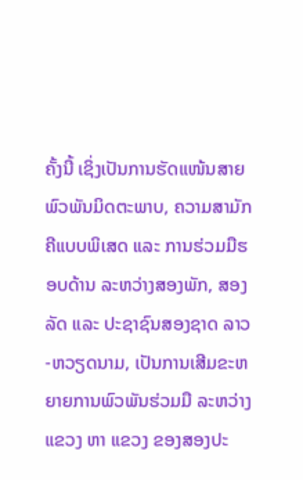ຄັ້ງນີ້ ເຊິ່ງເປັນການຮັດແໜ້ນສາຍພົວພັນມິດຕະພາບ, ຄວາມສາມັກຄີແບບພິເສດ ແລະ ການຮ່ວມມືຮອບດ້ານ ລະຫວ່າງສອງພັກ, ສອງລັດ ແລະ ປະຊາຊົນສອງຊາດ ລາວ-ຫວຽດນາມ, ເປັນການເສີມຂະຫຍາຍການພົວພັນຮ່ວມມື ລະຫວ່າງແຂວງ ຫາ ແຂວງ ຂອງສອງປະ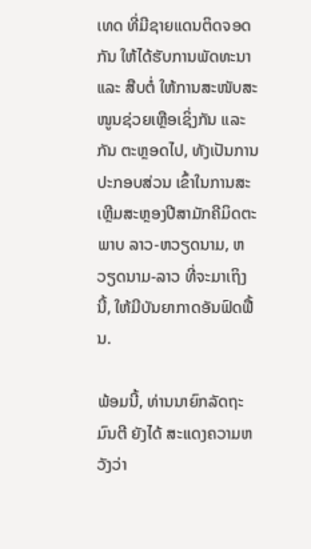ເທດ ທີ່ມີຊາຍແດນຕິດຈອດກັນ ໃຫ້ໄດ້ຮັບການພັດທະນາ ແລະ ສືບຕໍ່ ໃຫ້ການສະໜັບສະໜູນຊ່ວຍເຫຼືອເຊິ່ງກັນ ແລະ ກັນ ຕະຫຼອດໄປ, ທັງເປັນການປະກອບສ່ວນ ເຂົ້າໃນການສະເຫຼີມສະຫຼອງປີສາມັກຄີມິດຕະພາບ ລາວ-ຫວຽດນາມ, ຫວຽດນາມ-ລາວ ທີ່ຈະມາເຖິງນີ້, ໃຫ້ມີບັນຍາກາດອັນຟົດຟື້ນ.

ພ້ອມນີ້, ທ່ານນາຍົກລັດຖະມົນຕີ ຍັງໄດ້ ສະແດງຄວາມຫວັງວ່າ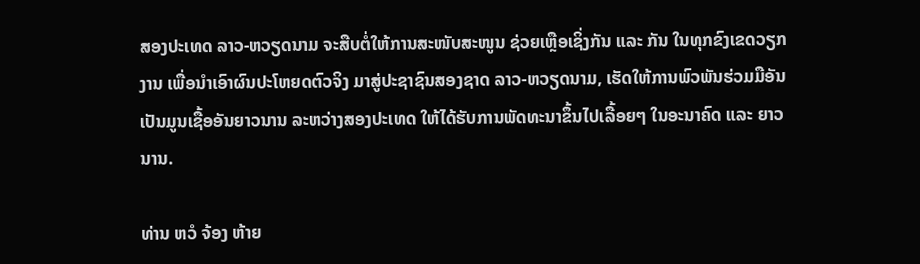ສອງປະເທດ ລາວ-ຫວຽດນາມ ຈະສືບຕໍ່ໃຫ້ການສະໜັບສະໜູນ ຊ່ວຍເຫຼືອເຊິ່ງກັນ ແລະ ກັນ ໃນທຸກຂົງເຂດວຽກງານ ເພື່ອນຳເອົາຜົນປະໂຫຍດຕົວຈິງ ມາສູ່ປະຊາຊົນສອງຊາດ ລາວ-ຫວຽດນາມ, ເຮັດໃຫ້ການພົວພັນຮ່ວມມືອັນເປັນມູນເຊື້ອອັນຍາວນານ ລະຫວ່າງສອງປະເທດ ໃຫ້ໄດ້ຮັບການພັດທະນາຂຶ້ນໄປເລື້ອຍໆ ໃນອະນາຄົດ ແລະ ຍາວນານ.

ທ່ານ ຫວໍ ຈ້ອງ ຫ້າຍ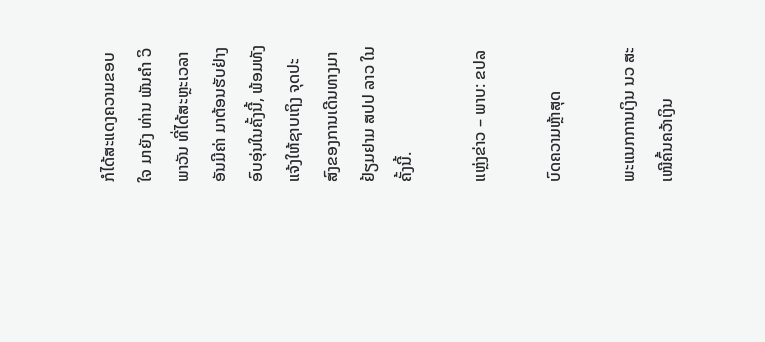ກໍໄດ້ສະແດງຄວາມຂອບໃຈ ມາຍັງ ທ່ານ ພັນຄຳ ວິພາວັນ ທີ່ໄດ້ສະຫຼະເວລາອັນມີຄ່າ ມາຕ້ອນຮັບຢ່າງອົບອຸ່ນໃນຄັ້ງນີ້, ພ້ອມທັງແຈ້ງໃຫ້ຊາບເຖິງ ຈຸດປະສົງຂອງການເດີນທາງມາຢ້ຽມຢາມ ສປປ ລາວ ໃນຄັ້ງນີ້.

ແຫຼ່ງຂ່າວ – ພາບ: ຂປລ

ບົດຄວາມຫຼ້າສຸດ

ພະແນກການເງິນ ນວ ສະເໜີຄົ້ນຄວ້າເງິນ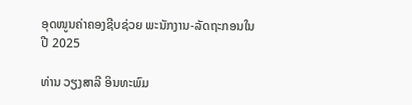ອຸດໜູນຄ່າຄອງຊີບຊ່ວຍ ພະນັກງານ-ລັດຖະກອນໃນປີ 2025

ທ່ານ ວຽງສາລີ ອິນທະພົມ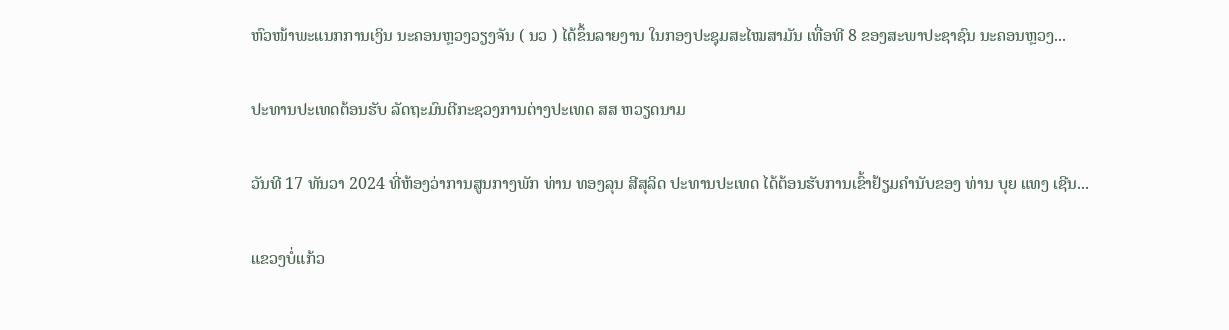ຫົວໜ້າພະແນກການເງິນ ນະຄອນຫຼວງວຽງຈັນ ( ນວ ) ໄດ້ຂຶ້ນລາຍງານ ໃນກອງປະຊຸມສະໄໝສາມັນ ເທື່ອທີ 8 ຂອງສະພາປະຊາຊົນ ນະຄອນຫຼວງ...

ປະທານປະເທດຕ້ອນຮັບ ລັດຖະມົນຕີກະຊວງການຕ່າງປະເທດ ສສ ຫວຽດນາມ

ວັນທີ 17 ທັນວາ 2024 ທີ່ຫ້ອງວ່າການສູນກາງພັກ ທ່ານ ທອງລຸນ ສີສຸລິດ ປະທານປະເທດ ໄດ້ຕ້ອນຮັບການເຂົ້າຢ້ຽມຄຳນັບຂອງ ທ່ານ ບຸຍ ແທງ ເຊີນ...

ແຂວງບໍ່ແກ້ວ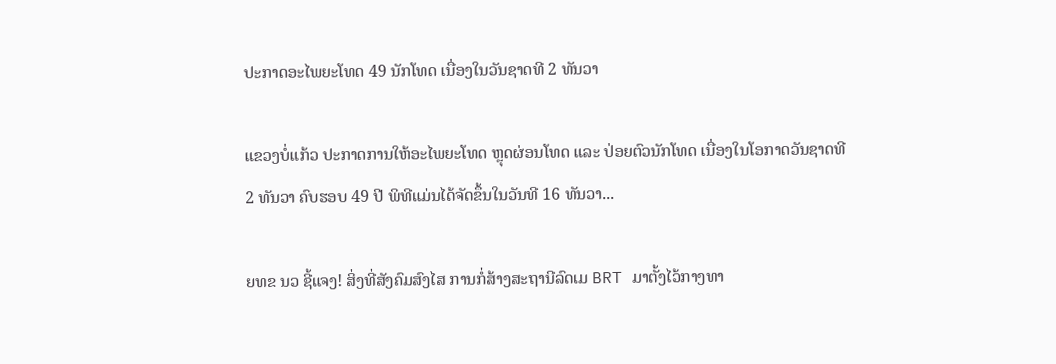ປະກາດອະໄພຍະໂທດ 49 ນັກໂທດ ເນື່ອງໃນວັນຊາດທີ 2 ທັນວາ

ແຂວງບໍ່ແກ້ວ ປະກາດການໃຫ້ອະໄພຍະໂທດ ຫຼຸດຜ່ອນໂທດ ແລະ ປ່ອຍຕົວນັກໂທດ ເນື່ອງໃນໂອກາດວັນຊາດທີ 2 ທັນວາ ຄົບຮອບ 49 ປີ ພິທີແມ່ນໄດ້ຈັດຂຶ້ນໃນວັນທີ 16 ທັນວາ...

ຍທຂ ນວ ຊີ້ແຈງ! ສິ່ງທີ່ສັງຄົມສົງໄສ ການກໍ່ສ້າງສະຖານີລົດເມ BRT ມາຕັ້ງໄວ້ກາງທາ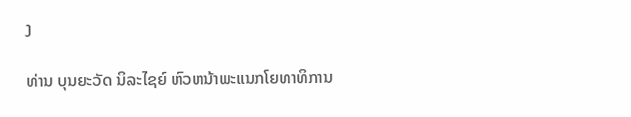ງ

ທ່ານ ບຸນຍະວັດ ນິລະໄຊຍ໌ ຫົວຫນ້າພະແນກໂຍທາທິການ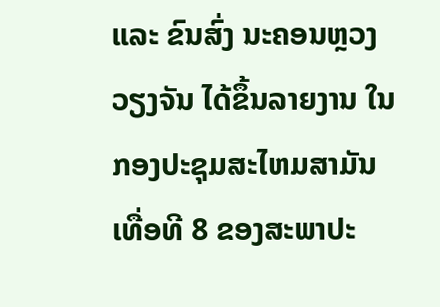ແລະ ຂົນສົ່ງ ນະຄອນຫຼວງວຽງຈັນ ໄດ້ຂຶ້ນລາຍງານ ໃນກອງປະຊຸມສະໄຫມສາມັນ ເທື່ອທີ 8 ຂອງສະພາປະ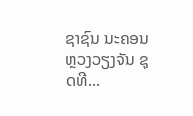ຊາຊົນ ນະຄອນຫຼວງວຽງຈັນ ຊຸດທີ...